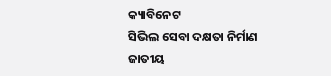କ୍ୟାବିନେଟ
ସିଭିଲ ସେବା ଦକ୍ଷତା ନିର୍ମାଣ ଜାତୀୟ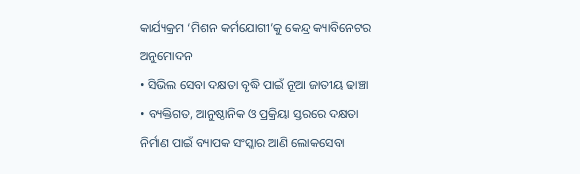କାର୍ଯ୍ୟକ୍ରମ ‘ମିଶନ କର୍ମଯୋଗୀ’କୁ କେନ୍ଦ୍ର କ୍ୟାବିନେଟର ଅନୁମୋଦନ
• ସିଭିଲ ସେବା ଦକ୍ଷତା ବୃଦ୍ଧି ପାଇଁ ନୂଆ ଜାତୀୟ ଢାଞ୍ଚା
• ବ୍ୟକ୍ତିଗତ, ଆନୁଷ୍ଠାନିକ ଓ ପ୍ରକ୍ରିୟା ସ୍ତରରେ ଦକ୍ଷତା ନିର୍ମାଣ ପାଇଁ ବ୍ୟାପକ ସଂସ୍କାର ଆଣି ଲୋକସେବା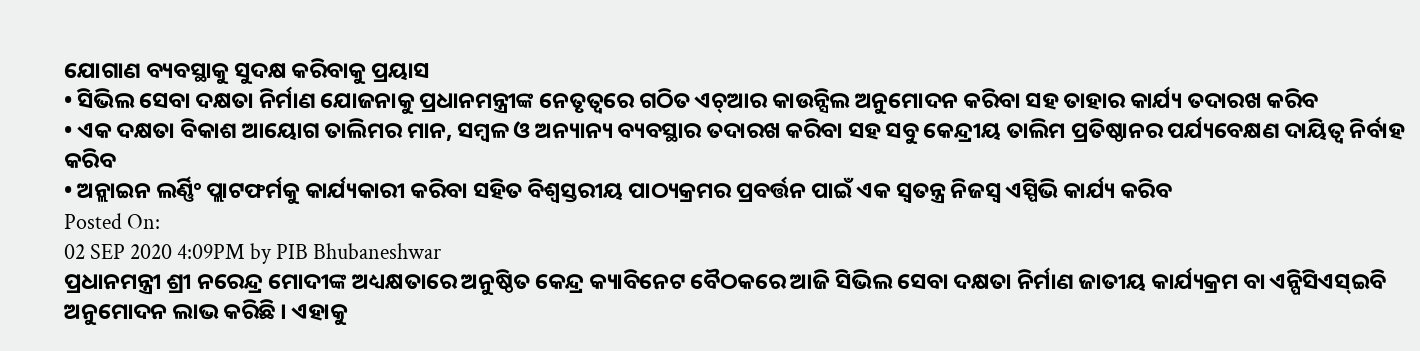ଯୋଗାଣ ବ୍ୟବସ୍ଥାକୁ ସୁଦକ୍ଷ କରିବାକୁ ପ୍ରୟାସ
• ସିଭିଲ ସେବା ଦକ୍ଷତା ନିର୍ମାଣ ଯୋଜନାକୁ ପ୍ରଧାନମନ୍ତ୍ରୀଙ୍କ ନେତୃତ୍ୱରେ ଗଠିତ ଏଚ୍ଆର କାଉନ୍ସିଲ ଅନୁମୋଦନ କରିବା ସହ ତାହାର କାର୍ଯ୍ୟ ତଦାରଖ କରିବ
• ଏକ ଦକ୍ଷତା ବିକାଶ ଆୟୋଗ ତାଲିମର ମାନ, ସମ୍ବଳ ଓ ଅନ୍ୟାନ୍ୟ ବ୍ୟବସ୍ଥାର ତଦାରଖ କରିବା ସହ ସବୁ କେନ୍ଦ୍ରୀୟ ତାଲିମ ପ୍ରତିଷ୍ଠାନର ପର୍ଯ୍ୟବେକ୍ଷଣ ଦାୟିତ୍ୱ ନିର୍ବାହ କରିବ
• ଅନ୍ଲାଇନ ଲର୍ଣ୍ଣିଂ ପ୍ଲାଟଫର୍ମକୁ କାର୍ଯ୍ୟକାରୀ କରିବା ସହିତ ବିଶ୍ୱସ୍ତରୀୟ ପାଠ୍ୟକ୍ରମର ପ୍ରବର୍ତ୍ତନ ପାଇଁ ଏକ ସ୍ୱତନ୍ତ୍ର ନିଜସ୍ୱ ଏସ୍ପିଭି କାର୍ଯ୍ୟ କରିବ
Posted On:
02 SEP 2020 4:09PM by PIB Bhubaneshwar
ପ୍ରଧାନମନ୍ତ୍ରୀ ଶ୍ରୀ ନରେନ୍ଦ୍ର ମୋଦୀଙ୍କ ଅଧ୍ୟକ୍ଷତାରେ ଅନୁଷ୍ଠିତ କେନ୍ଦ୍ର କ୍ୟାବିନେଟ ବୈଠକରେ ଆଜି ସିଭିଲ ସେବା ଦକ୍ଷତା ନିର୍ମାଣ ଜାତୀୟ କାର୍ଯ୍ୟକ୍ରମ ବା ଏନ୍ପିସିଏସ୍ଇବି ଅନୁମୋଦନ ଲାଭ କରିଛି । ଏହାକୁ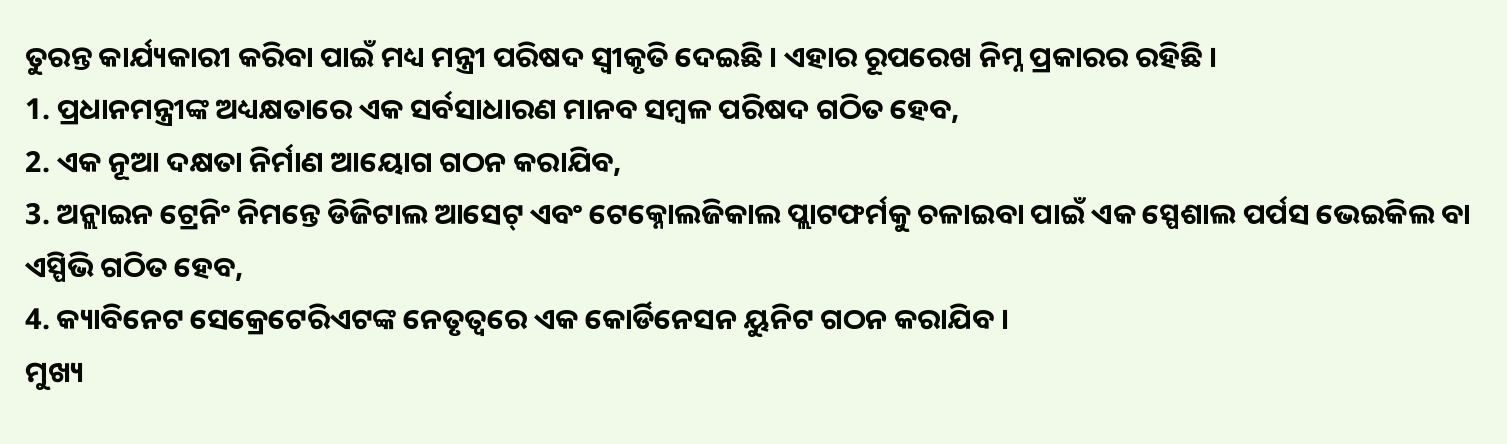ତୁରନ୍ତ କାର୍ଯ୍ୟକାରୀ କରିବା ପାଇଁ ମଧ୍ୟ ମନ୍ତ୍ରୀ ପରିଷଦ ସ୍ୱୀକୃତି ଦେଇଛି । ଏହାର ରୂପରେଖ ନିମ୍ନ ପ୍ରକାରର ରହିଛି ।
1. ପ୍ରଧାନମନ୍ତ୍ରୀଙ୍କ ଅଧ୍ୟକ୍ଷତାରେ ଏକ ସର୍ବସାଧାରଣ ମାନବ ସମ୍ବଳ ପରିଷଦ ଗଠିତ ହେବ,
2. ଏକ ନୂଆ ଦକ୍ଷତା ନିର୍ମାଣ ଆୟୋଗ ଗଠନ କରାଯିବ,
3. ଅନ୍ଲାଇନ ଟ୍ରେନିଂ ନିମନ୍ତେ ଡିଜିଟାଲ ଆସେଟ୍ ଏବଂ ଟେକ୍ନୋଲଜିକାଲ ପ୍ଲାଟଫର୍ମକୁ ଚଳାଇବା ପାଇଁ ଏକ ସ୍ପେଶାଲ ପର୍ପସ ଭେଇକିଲ ବା ଏସ୍ପିଭି ଗଠିତ ହେବ,
4. କ୍ୟାବିନେଟ ସେକ୍ରେଟେରିଏଟଙ୍କ ନେତୃତ୍ୱରେ ଏକ କୋର୍ଡିନେସନ ୟୁନିଟ ଗଠନ କରାଯିବ ।
ମୁଖ୍ୟ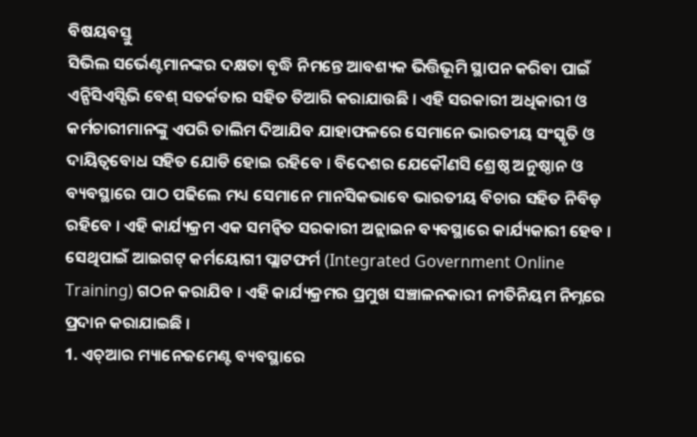ବିଷୟବସ୍ତୁ
ସିଭିଲ ସର୍ଭେଣ୍ଟମାନଙ୍କର ଦକ୍ଷତା ବୃଦ୍ଧି ନିମନ୍ତେ ଆବଶ୍ୟକ ଭିତ୍ତିଭୂମି ସ୍ଥାପନ କରିବା ପାଇଁ ଏନ୍ପିସିଏସ୍ସିଭି ବେଶ୍ ସତର୍କତାର ସହିତ ତିଆରି କରାଯାଉଛି । ଏହି ସରକାରୀ ଅଧିକାରୀ ଓ କର୍ମଚାରୀମାନଙ୍କୁ ଏପରି ତାଲିମ ଦିଆଯିବ ଯାହାଫଳରେ ସେମାନେ ଭାରତୀୟ ସଂସ୍କୃତି ଓ ଦାୟିତ୍ୱବୋଧ ସହିତ ଯୋଡି ହୋଇ ରହିବେ । ବିଦେଶର ଯେକୌଣସି ଶ୍ରେଷ୍ଠ ଅନୁଷ୍ଠାନ ଓ ବ୍ୟବସ୍ଥାରେ ପାଠ ପଢିଲେ ମଧ୍ୟ ସେମାନେ ମାନସିକଭାବେ ଭାରତୀୟ ବିଚାର ସହିତ ନିବିଡ଼ ରହିବେ । ଏହି କାର୍ଯ୍ୟକ୍ରମ ଏକ ସମନ୍ୱିତ ସରକାରୀ ଅନ୍ଲାଇନ ବ୍ୟବସ୍ଥାରେ କାର୍ଯ୍ୟକାରୀ ହେବ । ସେଥିପାଇଁ ଆଇଗଟ୍ କର୍ମୟୋଗୀ ପ୍ଲାଟଫର୍ମ (Integrated Government Online Training) ଗଠନ କରାଯିବ । ଏହି କାର୍ଯ୍ୟକ୍ରମର ପ୍ରମୁଖ ସଞ୍ଚାଳନକାରୀ ନୀତିନିୟମ ନିମ୍ନରେ ପ୍ରଦାନ କରାଯାଇଛି ।
1. ଏଚ୍ଆର ମ୍ୟାନେଜମେଣ୍ଟ ବ୍ୟବସ୍ଥାରେ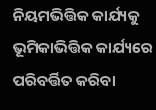ନିୟମଭିତ୍ତିକ କାର୍ଯ୍ୟକୁ ଭୂମିକାଭିତ୍ତିକ କାର୍ଯ୍ୟରେ ପରିବର୍ତ୍ତିତ କରିବା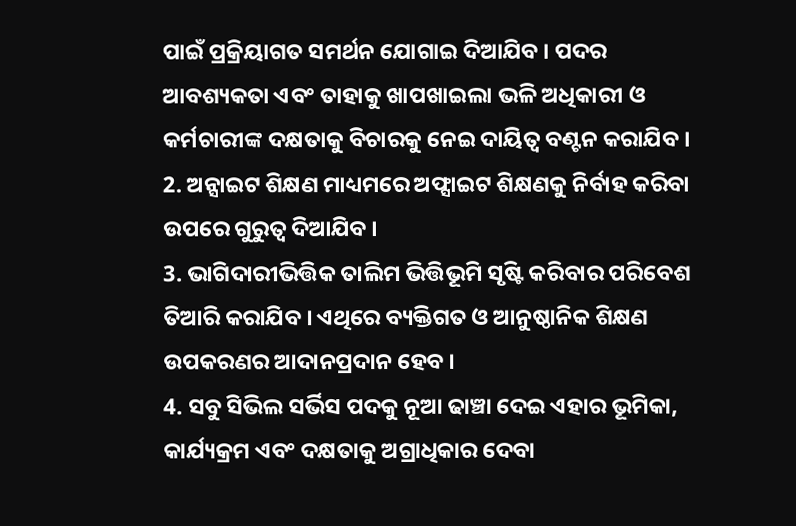ପାଇଁ ପ୍ରକ୍ରିୟାଗତ ସମର୍ଥନ ଯୋଗାଇ ଦିଆଯିବ । ପଦର ଆବଶ୍ୟକତା ଏବଂ ତାହାକୁ ଖାପଖାଇଲା ଭଳି ଅଧିକାରୀ ଓ କର୍ମଚାରୀଙ୍କ ଦକ୍ଷତାକୁ ବିଚାରକୁ ନେଇ ଦାୟିତ୍ୱ ବଣ୍ଟନ କରାଯିବ ।
2. ଅନ୍ସାଇଟ ଶିକ୍ଷଣ ମାଧ୍ୟମରେ ଅଫ୍ସାଇଟ ଶିକ୍ଷଣକୁ ନିର୍ବାହ କରିବା ଉପରେ ଗୁରୁତ୍ୱ ଦିଆଯିବ ।
3. ଭାଗିଦାରୀଭିତ୍ତିକ ତାଲିମ ଭିତ୍ତିଭୂମି ସୃଷ୍ଟି କରିବାର ପରିବେଶ ତିଆରି କରାଯିବ । ଏଥିରେ ବ୍ୟକ୍ତିଗତ ଓ ଆନୁଷ୍ଠାନିକ ଶିକ୍ଷଣ ଉପକରଣର ଆଦାନପ୍ରଦାନ ହେବ ।
4. ସବୁ ସିଭିଲ ସର୍ଭିସ ପଦକୁ ନୂଆ ଢାଞ୍ଚା ଦେଇ ଏହାର ଭୂମିକା, କାର୍ଯ୍ୟକ୍ରମ ଏବଂ ଦକ୍ଷତାକୁ ଅଗ୍ରାଧିକାର ଦେବା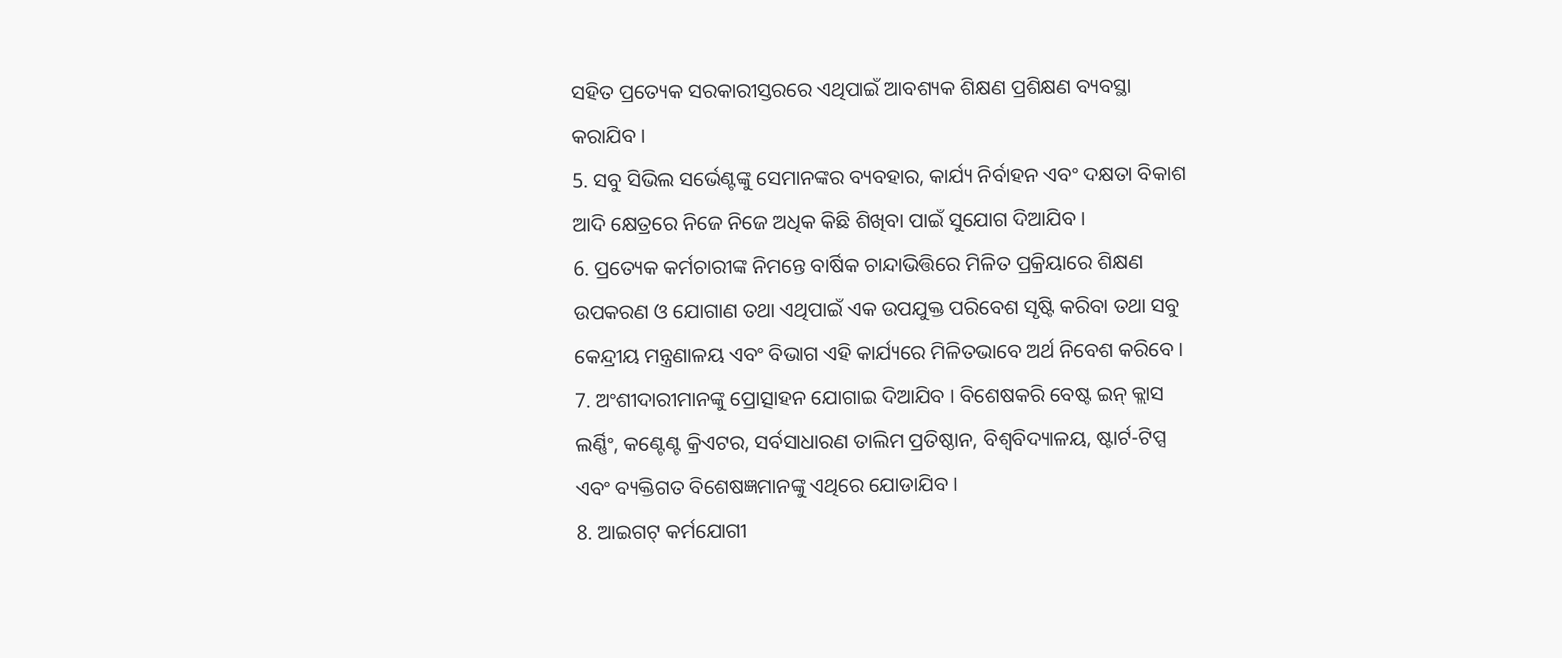ସହିତ ପ୍ରତ୍ୟେକ ସରକାରୀସ୍ତରରେ ଏଥିପାଇଁ ଆବଶ୍ୟକ ଶିକ୍ଷଣ ପ୍ରଶିକ୍ଷଣ ବ୍ୟବସ୍ଥା କରାଯିବ ।
5. ସବୁ ସିଭିଲ ସର୍ଭେଣ୍ଟଙ୍କୁ ସେମାନଙ୍କର ବ୍ୟବହାର, କାର୍ଯ୍ୟ ନିର୍ବାହନ ଏବଂ ଦକ୍ଷତା ବିକାଶ ଆଦି କ୍ଷେତ୍ରରେ ନିଜେ ନିଜେ ଅଧିକ କିଛି ଶିଖିବା ପାଇଁ ସୁଯୋଗ ଦିଆଯିବ ।
6. ପ୍ରତ୍ୟେକ କର୍ମଚାରୀଙ୍କ ନିମନ୍ତେ ବାର୍ଷିକ ଚାନ୍ଦାଭିତ୍ତିରେ ମିଳିତ ପ୍ରକ୍ରିୟାରେ ଶିକ୍ଷଣ ଉପକରଣ ଓ ଯୋଗାଣ ତଥା ଏଥିପାଇଁ ଏକ ଉପଯୁକ୍ତ ପରିବେଶ ସୃଷ୍ଟି କରିବା ତଥା ସବୁ କେନ୍ଦ୍ରୀୟ ମନ୍ତ୍ରଣାଳୟ ଏବଂ ବିଭାଗ ଏହି କାର୍ଯ୍ୟରେ ମିଳିତଭାବେ ଅର୍ଥ ନିବେଶ କରିବେ ।
7. ଅଂଶୀଦାରୀମାନଙ୍କୁ ପ୍ରୋତ୍ସାହନ ଯୋଗାଇ ଦିଆଯିବ । ବିଶେଷକରି ବେଷ୍ଟ ଇନ୍ କ୍ଲାସ ଲର୍ଣ୍ଣିଂ, କଣ୍ଟେଣ୍ଟ କ୍ରିଏଟର, ସର୍ବସାଧାରଣ ତାଲିମ ପ୍ରତିଷ୍ଠାନ, ବିଶ୍ୱବିଦ୍ୟାଳୟ, ଷ୍ଟାର୍ଟ-ଟିପ୍ସ ଏବଂ ବ୍ୟକ୍ତିଗତ ବିଶେଷଜ୍ଞମାନଙ୍କୁ ଏଥିରେ ଯୋଡାଯିବ ।
8. ଆଇଗଟ୍ କର୍ମଯୋଗୀ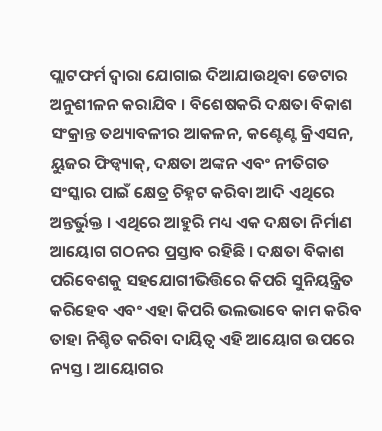ପ୍ଲାଟଫର୍ମ ଦ୍ୱାରା ଯୋଗାଇ ଦିଆଯାଉଥିବା ଡେଟାର ଅନୁଶୀଳନ କରାଯିବ । ବିଶେଷକରି ଦକ୍ଷତା ବିକାଶ ସଂକ୍ରାନ୍ତ ତଥ୍ୟାବଳୀର ଆକଳନ, କଣ୍ଟେଣ୍ଟ କ୍ରିଏସନ, ୟୁଜର ଫିଡ୍ବ୍ୟାକ୍, ଦକ୍ଷତା ଅଙ୍କନ ଏବଂ ନୀତିଗତ ସଂସ୍କାର ପାଇଁ କ୍ଷେତ୍ର ଚିହ୍ନଟ କରିବା ଆଦି ଏଥିରେ ଅନ୍ତର୍ଭୁକ୍ତ । ଏଥିରେ ଆହୁରି ମଧ୍ୟ ଏକ ଦକ୍ଷତା ନିର୍ମାଣ ଆୟୋଗ ଗଠନର ପ୍ରସ୍ତାବ ରହିଛି । ଦକ୍ଷତା ବିକାଶ ପରିବେଶକୁ ସହଯୋଗୀଭିତ୍ତିରେ କିପରି ସୁନିୟନ୍ତ୍ରିତ କରିହେବ ଏବଂ ଏହା କିପରି ଭଲଭାବେ କାମ କରିବ ତାହା ନିଶ୍ଚିତ କରିବା ଦାୟିତ୍ୱ ଏହି ଆୟୋଗ ଉପରେ ନ୍ୟସ୍ତ । ଆୟୋଗର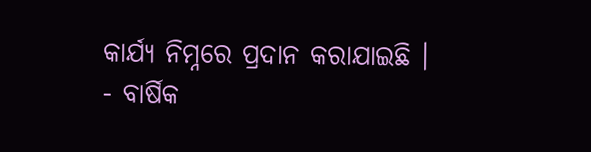କାର୍ଯ୍ୟ ନିମ୍ନରେ ପ୍ରଦାନ କରାଯାଇଛି ।
- ବାର୍ଷିକ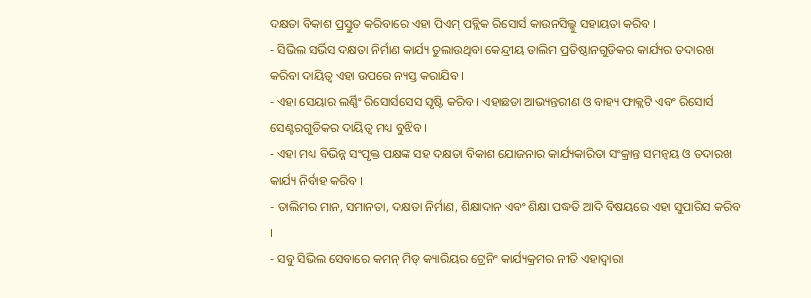ଦକ୍ଷତା ବିକାଶ ପ୍ରସ୍ତୁତ କରିବାରେ ଏହା ପିଏମ୍ ପବ୍ଲିକ ରିସୋର୍ସ କାଉନସିଲ୍କୁ ସହାୟତା କରିବ ।
- ସିଭିଲ ସର୍ଭିସ ଦକ୍ଷତା ନିର୍ମାଣ କାର୍ଯ୍ୟ ତୁଲାଉଥିବା କେନ୍ଦ୍ରୀୟ ତାଲିମ ପ୍ରତିଷ୍ଠାନଗୁଡିକର କାର୍ଯ୍ୟର ତଦାରଖ କରିବା ଦାୟିତ୍ୱ ଏହା ଉପରେ ନ୍ୟସ୍ତ କରାଯିବ ।
- ଏହା ସେୟାର ଲର୍ଣ୍ଣିଂ ରିସୋର୍ସସେସ ସୃଷ୍ଟି କରିବ । ଏହାଛଡା ଆଭ୍ୟନ୍ତରୀଣ ଓ ବାହ୍ୟ ଫାକ୍ଲଟି ଏବଂ ରିସୋର୍ସ ସେଣ୍ଟରଗୁଡିକର ଦାୟିତ୍ୱ ମଧ୍ୟ ବୁଝିବ ।
- ଏହା ମଧ୍ୟ ବିଭିନ୍ନ ସଂପୃକ୍ତ ପକ୍ଷଙ୍କ ସହ ଦକ୍ଷତା ବିକାଶ ଯୋଜନାର କାର୍ଯ୍ୟକାରିତା ସଂକ୍ରାନ୍ତ ସମନ୍ୱୟ ଓ ତଦାରଖ କାର୍ଯ୍ୟ ନିର୍ବାହ କରିବ ।
- ତାଲିମର ମାନ, ସମାନତା, ଦକ୍ଷତା ନିର୍ମାଣ, ଶିକ୍ଷାଦାନ ଏବଂ ଶିକ୍ଷା ପଦ୍ଧତି ଆଦି ବିଷୟରେ ଏହା ସୁପାରିସ କରିବ ।
- ସବୁ ସିଭିଲ ସେବାରେ କମନ୍ ମିଡ୍ କ୍ୟାରିୟର ଟ୍ରେନିଂ କାର୍ଯ୍ୟକ୍ରମର ନୀତି ଏହାଦ୍ୱାରା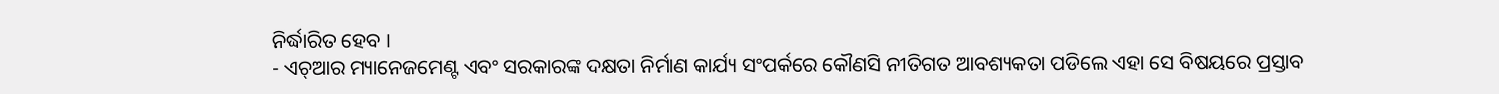ନିର୍ଦ୍ଧାରିତ ହେବ ।
- ଏଚ୍ଆର ମ୍ୟାନେଜମେଣ୍ଟ ଏବଂ ସରକାରଙ୍କ ଦକ୍ଷତା ନିର୍ମାଣ କାର୍ଯ୍ୟ ସଂପର୍କରେ କୌଣସି ନୀତିଗତ ଆବଶ୍ୟକତା ପଡିଲେ ଏହା ସେ ବିଷୟରେ ପ୍ରସ୍ତାବ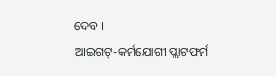ଦେବ ।
ଆଇଗଟ୍-କର୍ମଯୋଗୀ ପ୍ଲାଟଫର୍ମ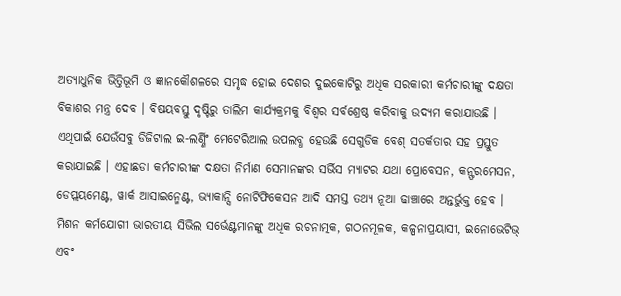ଅତ୍ୟାଧୁନିକ ଭିତ୍ତିଭୂମି ଓ ଜ୍ଞାନକୌଶଳରେ ସମୃଦ୍ଧ ହୋଇ ଦେଶର ଦୁଇକୋଟିରୁ ଅଧିକ ସରକାରୀ କର୍ମଚାରୀଙ୍କୁ ଦକ୍ଷତା ବିକାଶର ମନ୍ତ୍ର ଦେବ । ବିଷୟବସ୍ତୁ ଦୃଷ୍ଟିରୁ ତାଲିମ କାର୍ଯ୍ୟକ୍ରମକୁ ବିଶ୍ୱର ସର୍ବଶ୍ରେଷ୍ଠ କରିବାକୁ ଉଦ୍ୟମ କରାଯାଉଛି । ଏଥିପାଇଁ ଯେଉଁସବୁ ଡିଜିଟାଲ ଇ-ଲର୍ଣ୍ଣିଂ ମେଟେରିଆଲ ଉପଲବ୍ଧ ହେଉଛି ସେଗୁଡିକ ବେଶ୍ ସତର୍କତାର ସହ ପ୍ରସ୍ତୁତ କରାଯାଇଛି । ଏହାଛଡା କର୍ମଚାରୀଙ୍କ ଦକ୍ଷତା ନିର୍ମାଣ ସେମାନଙ୍କର ସର୍ଭିସ ମ୍ୟାଟର ଯଥା ପ୍ରୋବେସନ, କନ୍ଫରମେସନ, ଡେପ୍ଲୟମେଣ୍ଟ, ୱାର୍କ ଆସାଇନ୍ମେଣ୍ଟ, ଭ୍ୟାକାନ୍ସି ନୋଟିଫିକେସନ ଆଦି ସମସ୍ତ ତଥ୍ୟ ନୂଆ ଢାଞ୍ଚାରେ ଅନ୍ତର୍ଭୁକ୍ତ ହେବ ।
ମିଶନ କର୍ମଯୋଗୀ ଭାରତୀୟ ସିଭିଲ ସର୍ଭେଣ୍ଟମାନଙ୍କୁ ଅଧିକ ରଚନାତ୍ମକ, ଗଠନମୂଳକ, କଳ୍ପନାପ୍ରୟାସୀ, ଇନୋଭେଟିଭ୍ ଏବଂ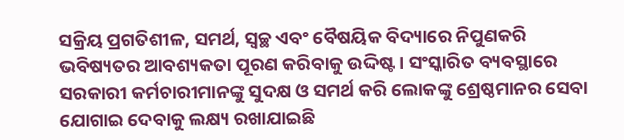ସକ୍ରିୟ ପ୍ରଗତିଶୀଳ, ସମର୍ଥ, ସ୍ୱଚ୍ଛ ଏବଂ ବୈଷୟିକ ବିଦ୍ୟାରେ ନିପୁଣକରି ଭବିଷ୍ୟତର ଆବଶ୍ୟକତା ପୂରଣ କରିବାକୁ ଉଦ୍ଦିଷ୍ଟ । ସଂସ୍କାରିତ ବ୍ୟବସ୍ଥାରେ ସରକାରୀ କର୍ମଚାରୀମାନଙ୍କୁ ସୁଦକ୍ଷ ଓ ସମର୍ଥ କରି ଲୋକଙ୍କୁ ଶ୍ରେଷ୍ଠମାନର ସେବା ଯୋଗାଇ ଦେବାକୁ ଲକ୍ଷ୍ୟ ରଖାଯାଇଛି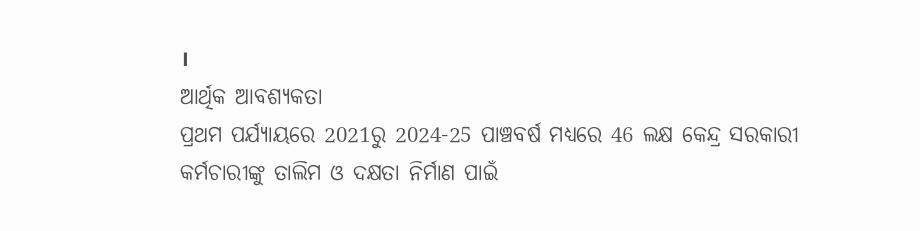।
ଆର୍ଥିକ ଆବଶ୍ୟକତା
ପ୍ରଥମ ପର୍ଯ୍ୟାୟରେ 2021ରୁ 2024-25 ପାଞ୍ଚବର୍ଷ ମଧ୍ୟରେ 46 ଲକ୍ଷ କେନ୍ଦ୍ର ସରକାରୀ କର୍ମଚାରୀଙ୍କୁ ତାଲିମ ଓ ଦକ୍ଷତା ନିର୍ମାଣ ପାଇଁ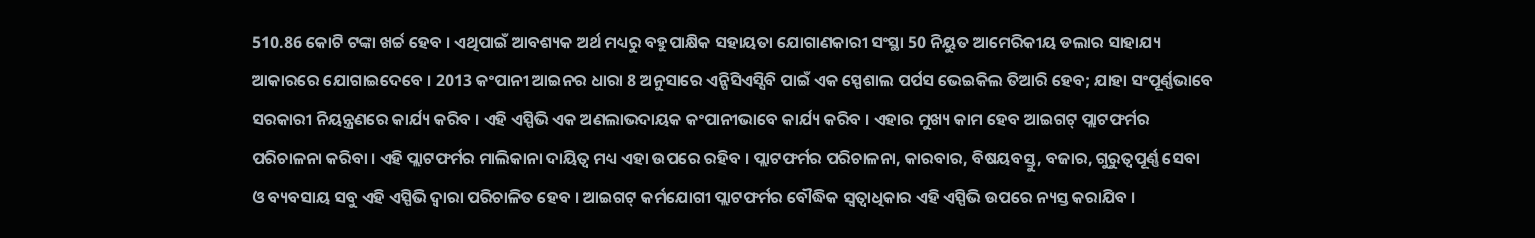510.86 କୋଟି ଟଙ୍କା ଖର୍ଚ୍ଚ ହେବ । ଏଥିପାଇଁ ଆବଶ୍ୟକ ଅର୍ଥ ମଧ୍ୟରୁ ବହୁପାକ୍ଷିକ ସହାୟତା ଯୋଗାଣକାରୀ ସଂସ୍ଥା 50 ନିୟୁତ ଆମେରିକୀୟ ଡଲାର ସାହାଯ୍ୟ ଆକାରରେ ଯୋଗାଇଦେବେ । 2013 କଂପାନୀ ଆଇନର ଧାରା 8 ଅନୁସାରେ ଏନ୍ପିସିଏସ୍ସିବି ପାଇଁ ଏକ ସ୍ପେଶାଲ ପର୍ପସ ଭେଇକିଲ ତିଆରି ହେବ; ଯାହା ସଂପୂର୍ଣ୍ଣଭାବେ ସରକାରୀ ନିୟନ୍ତ୍ରଣରେ କାର୍ଯ୍ୟ କରିବ । ଏହି ଏସ୍ପିଭି ଏକ ଅଣଲାଭଦାୟକ କଂପାନୀଭାବେ କାର୍ଯ୍ୟ କରିବ । ଏହାର ମୁଖ୍ୟ କାମ ହେବ ଆଇଗଟ୍ ପ୍ଲାଟଫର୍ମର ପରିଚାଳନା କରିବା । ଏହି ପ୍ଲାଟଫର୍ମର ମାଲିକାନା ଦାୟିତ୍ୱ ମଧ୍ୟ ଏହା ଉପରେ ରହିବ । ପ୍ଲାଟଫର୍ମର ପରିଚାଳନା, କାରବାର, ବିଷୟବସ୍ତୁ, ବଜାର, ଗୁରୁତ୍ୱପୂର୍ଣ୍ଣ ସେବା ଓ ବ୍ୟବସାୟ ସବୁ ଏହି ଏସ୍ପିଭି ଦ୍ୱାରା ପରିଚାଳିତ ହେବ । ଆଇଗଟ୍ କର୍ମଯୋଗୀ ପ୍ଲାଟଫର୍ମର ବୌଦ୍ଧିକ ସ୍ୱତ୍ୱାଧିକାର ଏହି ଏସ୍ପିଭି ଉପରେ ନ୍ୟସ୍ତ କରାଯିବ ।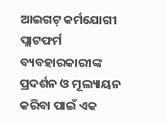ଆଇଗଟ୍ କର୍ମଯୋଗୀ ପ୍ଲାଟଫର୍ମ ବ୍ୟବହାରକାରୀଙ୍କ ପ୍ରଦର୍ଶନ ଓ ମୂଲ୍ୟାୟନ କରିବା ପାଇଁ ଏକ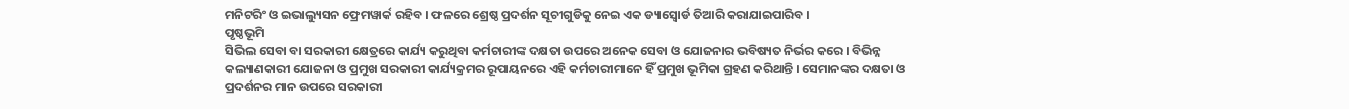ମନିଟରିଂ ଓ ଇଭାଲ୍ୟୁସନ ଫ୍ରେମୱାର୍କ ରହିବ । ଫଳରେ ଶ୍ରେଷ୍ଠ ପ୍ରଦର୍ଶନ ସୂଚୀଗୁଡିକୁ ନେଇ ଏକ ଡ୍ୟାସ୍ବୋର୍ଡ ତିଆରି କରାଯାଇପାରିବ ।
ପୃଷ୍ଠଭୂମି
ସିଭିଲ ସେବା ବା ସରକାରୀ କ୍ଷେତ୍ରରେ କାର୍ଯ୍ୟ କରୁଥିବା କର୍ମଚାରୀଙ୍କ ଦକ୍ଷତା ଉପରେ ଅନେକ ସେବା ଓ ଯୋଜନାର ଭବିଷ୍ୟତ ନିର୍ଭର କରେ । ବିଭିନ୍ନ କଲ୍ୟାଣକାରୀ ଯୋଜନା ଓ ପ୍ରମୁଖ ସରକାରୀ କାର୍ଯ୍ୟକ୍ରମର ରୂପାୟନରେ ଏହି କର୍ମଚାରୀମାନେ ହିଁ ପ୍ରମୁଖ ଭୂମିକା ଗ୍ରହଣ କରିଥାନ୍ତି । ସେମାନଙ୍କର ଦକ୍ଷତା ଓ ପ୍ରଦର୍ଶନର ମାନ ଉପରେ ସରକାରୀ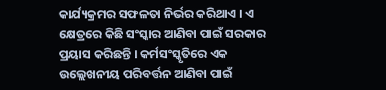କାର୍ଯ୍ୟକ୍ରମର ସଫଳତା ନିର୍ଭର କରିଥାଏ । ଏ କ୍ଷେତ୍ରରେ କିଛି ସଂସ୍କାର ଆଣିବା ପାଇଁ ସରକାର ପ୍ରୟାସ କରିଛନ୍ତି । କର୍ମସଂସ୍କୃତିରେ ଏକ ଉଲ୍ଲେଖନୀୟ ପରିବର୍ତ୍ତନ ଆଣିବା ପାଇଁ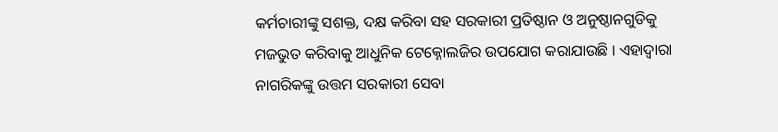କର୍ମଚାରୀଙ୍କୁ ସଶକ୍ତ, ଦକ୍ଷ କରିବା ସହ ସରକାରୀ ପ୍ରତିଷ୍ଠାନ ଓ ଅନୁଷ୍ଠାନଗୁଡିକୁ ମଜଭୁତ କରିବାକୁ ଆଧୁନିକ ଟେକ୍ନୋଲଜିର ଉପଯୋଗ କରାଯାଉଛି । ଏହାଦ୍ୱାରା ନାଗରିକଙ୍କୁ ଉତ୍ତମ ସରକାରୀ ସେବା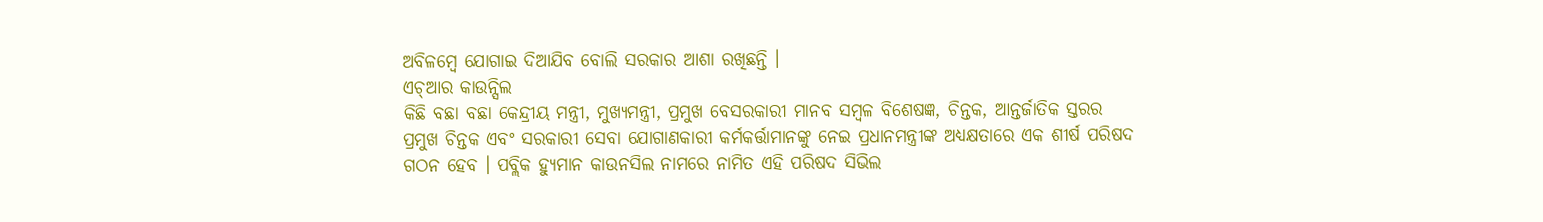ଅବିଳମ୍ବେ ଯୋଗାଇ ଦିଆଯିବ ବୋଲି ସରକାର ଆଶା ରଖିଛନ୍ତି ।
ଏଚ୍ଆର କାଉନ୍ସିଲ
କିଛି ବଛା ବଛା କେନ୍ଦ୍ରୀୟ ମନ୍ତ୍ରୀ, ମୁଖ୍ୟମନ୍ତ୍ରୀ, ପ୍ରମୁଖ ବେସରକାରୀ ମାନବ ସମ୍ବଳ ବିଶେଷଜ୍ଞ, ଚିନ୍ତକ, ଆନ୍ତର୍ଜାତିକ ସ୍ତରର ପ୍ରମୁଖ ଚିନ୍ତକ ଏବଂ ସରକାରୀ ସେବା ଯୋଗାଣକାରୀ କର୍ମକର୍ତ୍ତାମାନଙ୍କୁ ନେଇ ପ୍ରଧାନମନ୍ତ୍ରୀଙ୍କ ଅଧ୍ୟକ୍ଷତାରେ ଏକ ଶୀର୍ଷ ପରିଷଦ ଗଠନ ହେବ । ପବ୍ଲିକ ହ୍ୟୁମାନ କାଉନସିଲ ନାମରେ ନାମିତ ଏହି ପରିଷଦ ସିଭିଲ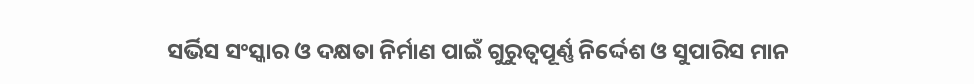ସର୍ଭିସ ସଂସ୍କାର ଓ ଦକ୍ଷତା ନିର୍ମାଣ ପାଇଁ ଗୁରୁତ୍ୱପୂର୍ଣ୍ଣ ନିର୍ଦ୍ଦେଶ ଓ ସୁପାରିସ ମାନ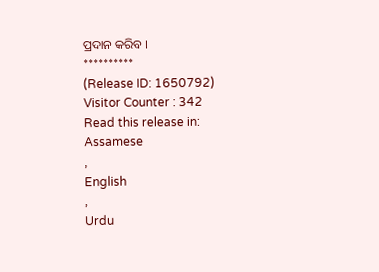ପ୍ରଦାନ କରିବ ।
**********
(Release ID: 1650792)
Visitor Counter : 342
Read this release in:
Assamese
,
English
,
Urdu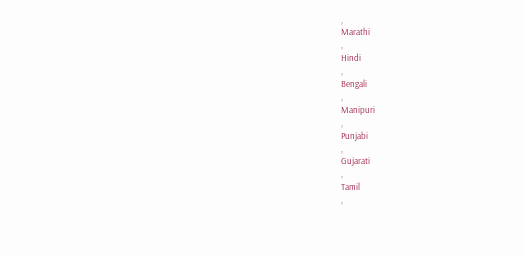,
Marathi
,
Hindi
,
Bengali
,
Manipuri
,
Punjabi
,
Gujarati
,
Tamil
,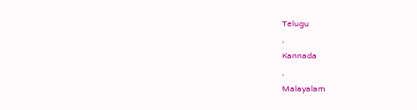Telugu
,
Kannada
,
Malayalam